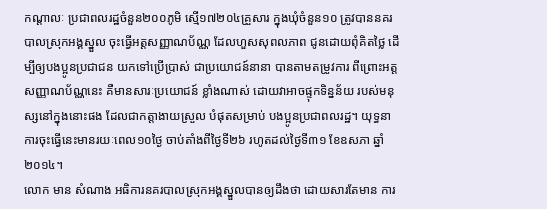កណ្តាលៈ ប្រជាពលរដ្ឋចំនួន២០០ភូមិ ស្មើ១៧២០៤គ្រួសារ ក្នុងឃុំចំនួន១០ ត្រូវបាននគរបាលស្រុកអង្គស្នួល ចុះធ្វើអត្តសញ្ញាណប័ណ្ណ ដែលហួសសុពលភាព ជូនដោយពុំគិតថ្លៃ ដើម្បីឲ្យបងប្អូនប្រជាជន យកទៅប្រើប្រាស់ ជាប្រយោជន៍នានា បានតាមតម្រូវការ ពីព្រោះអត្តសញ្ញាណប័ណ្ណនេះ គឺមានសារៈប្រយោជន៍ ខ្លាំងណាស់ ដោយវាអាចផ្ទុកទិន្នន័យ របស់មនុស្សនៅក្នុងនោះផង ដែលជាកត្តាងាយស្រួល បំផុតសម្រាប់ បងប្អូនប្រជាពលរដ្ឋ។ យុទ្ធនាការចុះធ្វើនេះមានរយៈពេល១០ថ្ងៃ ចាប់តាំងពីថ្ងៃទី២៦ រហូតដល់ថ្ងៃទី៣១ ខែឧសភា ឆ្នាំ២០១៤។
លោក មាន សំណាង អធិការនគរបាលស្រុកអង្គស្នួលបានឲ្យដឹងថា ដោយសារតែមាន ការ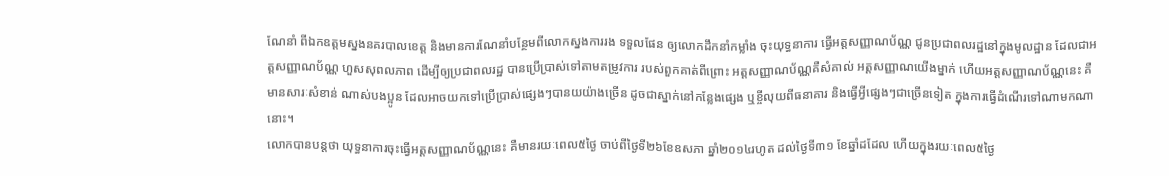ណែនាំ ពីឯកឧត្តមស្នងនគរបាលខេត្ត និងមានការណែនាំបន្ថែមពីលោកស្នងការរង ទទួលផែន ឲ្យលោកដឹកនាំកម្លាំង ចុះយុទ្ធនាការ ធ្វើអត្តសញ្ញាណប័ណ្ណ ជូនប្រជាពលរដ្ឋនៅក្នុងមូលដ្ឋាន ដែលជាអត្តសញ្ញាណប័ណ្ណ ហួសសុពលភាព ដើម្បីឲ្យប្រជាពលរដ្ឋ បានប្រើប្រាស់ទៅតាមតម្រូវការ របស់ពួកគាត់ពីព្រោះ អត្តសញ្ញាណប័ណ្ណគឺសំគាល់ អត្តសញ្ញាណយើងម្នាក់ ហើយអត្តសញ្ញាណប័ណ្ណនេះ គឺមានសារៈសំខាន់ ណាស់បងប្អូន ដែលអាចយកទៅប្រើប្រាស់ផ្សេងៗបានយយ៉ាងច្រើន ដូចជាស្នាក់នៅកន្លែងផ្សេង ឬខ្ចីលុយពីធនាគារ និងធ្វើអ្វីផ្សេងៗជាច្រើនទៀត ក្នុងការធ្វើដំណើរទៅណាមកណានោះ។
លោកបានបន្តថា យុទ្ធនាការចុះធ្វើអត្តសញ្ញាណប័ណ្ណនេះ គឺមានរយៈពេល៥ថ្ងៃ ចាប់ពីថ្ងៃទី២៦ខែឧសភា ឆ្នាំ២០១៤រហូត ដល់ថ្ងៃទី៣១ ខែឆ្នាំដដែល ហើយក្នុងរយៈពេល៥ថ្ងៃ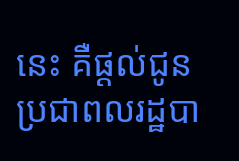នេះ គឺផ្តល់ជូនប្រជាពលរដ្ឋបា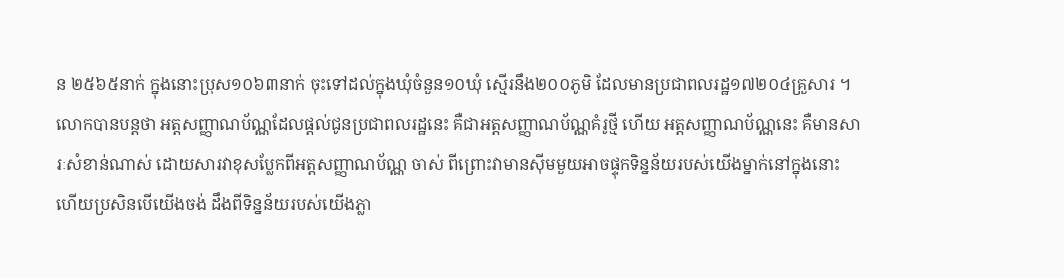ន ២៥៦៥នាក់ ក្នុងនោះប្រុស១០៦៣នាក់ ចុះទៅដល់ក្នុងឃុំចំនួន១០ឃុំ ស្មើរនឹង២០០ភូមិ ដែលមានប្រជាពលរដ្ឋ១៧២០៤គ្រួសារ ។
លោកបានបន្តថា អត្តសញ្ញាណប័ណ្ណដែលផ្តល់ជូនប្រជាពលរដ្ឋនេះ គឺជាអត្តសញ្ញាណប័ណ្ណគំរូថ្មី ហើយ អត្តសញ្ញាណប័ណ្ណនេះ គឺមានសារៈសំខាន់ណាស់ ដោយសារវាខុសប្លែកពីអត្តសញ្ញាណប័ណ្ណ ចាស់ ពីព្រោះវាមានស៊ីមមួយអាចផ្ទុកទិន្នន័យរបស់យើងម្នាក់នៅក្នុងនោះ ហើយប្រសិនបើយើងចង់ ដឹងពីទិន្នន័យរបស់យើងភ្លា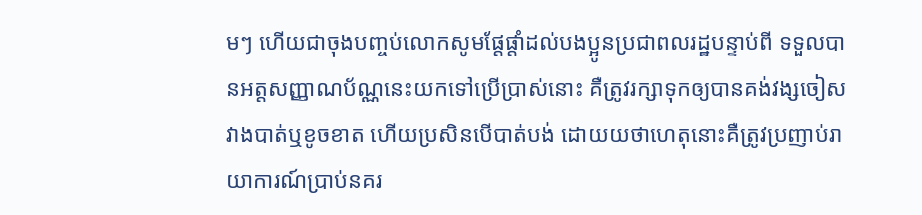មៗ ហើយជាចុងបញ្ចប់លោកសូមផ្តែផ្តាំដល់បងប្អូនប្រជាពលរដ្ឋបន្ទាប់ពី ទទួលបានអត្តសញ្ញាណប័ណ្ណនេះយកទៅប្រើប្រាស់នោះ គឺត្រូវរក្សាទុកឲ្យបានគង់វង្សចៀសវាងបាត់ឬខូចខាត ហើយប្រសិនបើបាត់បង់ ដោយយថាហេតុនោះគឺត្រូវប្រញាប់រាយាការណ៍ប្រាប់នគរ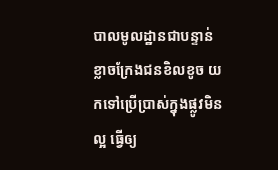បាលមូលដ្ឋានជាបន្ទាន់ ខ្លាចក្រែងជនខិលខូច យកទៅប្រើប្រាស់ក្នុងផ្លូវមិនល្អ ធ្វើឲ្យ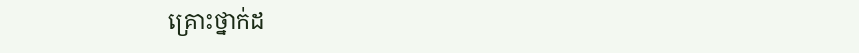គ្រោះថ្នាក់ដ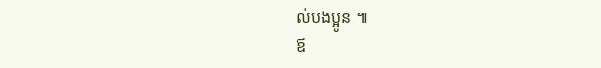ល់បងប្អូន ៕
ឪ